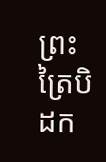ព្រះត្រៃបិដក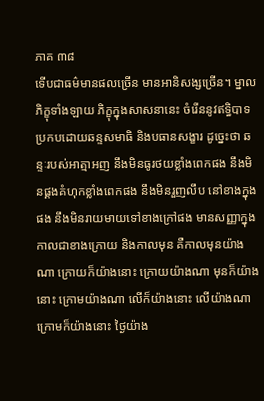ភាគ ៣៨
ទើបជាធម៌មានផលច្រើន មានអានិសង្សច្រើន។ ម្នាលភិក្ខុទាំងឡាយ ភិក្ខុក្នុងសាសនានេះ ចំរើននូវឥទ្ធិបាទ ប្រកបដោយឆន្ទសមាធិ និងបធានសង្ខារ ដូច្នេះថា ឆន្ទៈរបស់អាត្មាអញ នឹងមិនធូរថយខ្លាំងពេកផង នឹងមិនផ្គងគំហុកខ្លាំងពេកផង នឹងមិនរួញលឹប នៅខាងក្នុងផង នឹងមិនរាយមាយទៅខាងក្រៅផង មានសញ្ញាក្នុងកាលជាខាងក្រោយ និងកាលមុន គឺកាលមុនយ៉ាងណា ក្រោយក៏យ៉ាងនោះ ក្រោយយ៉ាងណា មុនក៏យ៉ាងនោះ ក្រោមយ៉ាងណា លើក៏យ៉ាងនោះ លើយ៉ាងណា ក្រោមក៏យ៉ាងនោះ ថ្ងៃយ៉ាង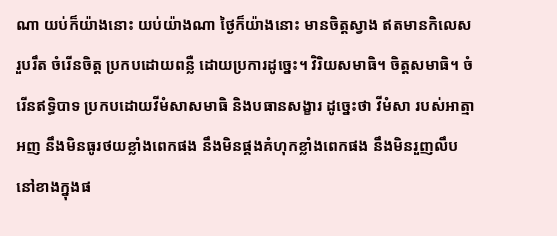ណា យប់ក៏យ៉ាងនោះ យប់យ៉ាងណា ថ្ងៃក៏យ៉ាងនោះ មានចិត្តស្វាង ឥតមានកិលេសរួបរឹត ចំរើនចិត្ត ប្រកបដោយពន្លឺ ដោយប្រការដូច្នេះ។ វិរិយសមាធិ។ ចិត្តសមាធិ។ ចំរើនឥទ្ធិបាទ ប្រកបដោយវីមំសាសមាធិ និងបធានសង្ខារ ដូច្នេះថា វីមំសា របស់អាត្មាអញ នឹងមិនធូរថយខ្លាំងពេកផង នឹងមិនផ្គងគំហុកខ្លាំងពេកផង នឹងមិនរួញលឹប នៅខាងក្នុងផ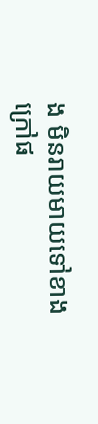ង មិនរាយមាយទៅខាងក្រៅផ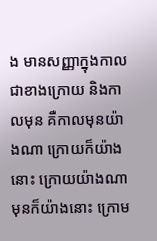ង មានសញ្ញាក្នុងកាលជាខាងក្រោយ និងកាលមុន គឺកាលមុនយ៉ាងណា ក្រោយក៏យ៉ាងនោះ ក្រោយយ៉ាងណា មុនក៏យ៉ាងនោះ ក្រោម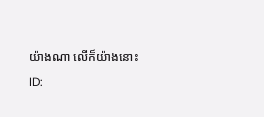យ៉ាងណា លើក៏យ៉ាងនោះ
ID: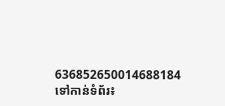636852650014688184
ទៅកាន់ទំព័រ៖